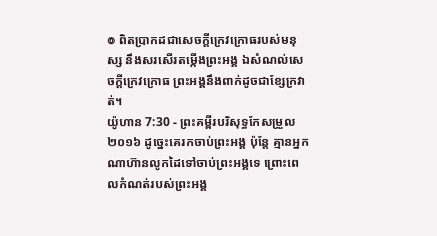៙ ពិតប្រាកដជាសេចក្ដីក្រេវក្រោធរបស់មនុស្ស នឹងសរសើរតម្កើងព្រះអង្គ ឯសំណល់សេចក្ដីក្រេវក្រោធ ព្រះអង្គនឹងពាក់ដូចជាខ្សែក្រវាត់។
យ៉ូហាន 7:30 - ព្រះគម្ពីរបរិសុទ្ធកែសម្រួល ២០១៦ ដូច្នេះគេរកចាប់ព្រះអង្គ ប៉ុន្តែ គ្មានអ្នកណាហ៊ានលូកដៃទៅចាប់ព្រះអង្គទេ ព្រោះពេលកំណត់របស់ព្រះអង្គ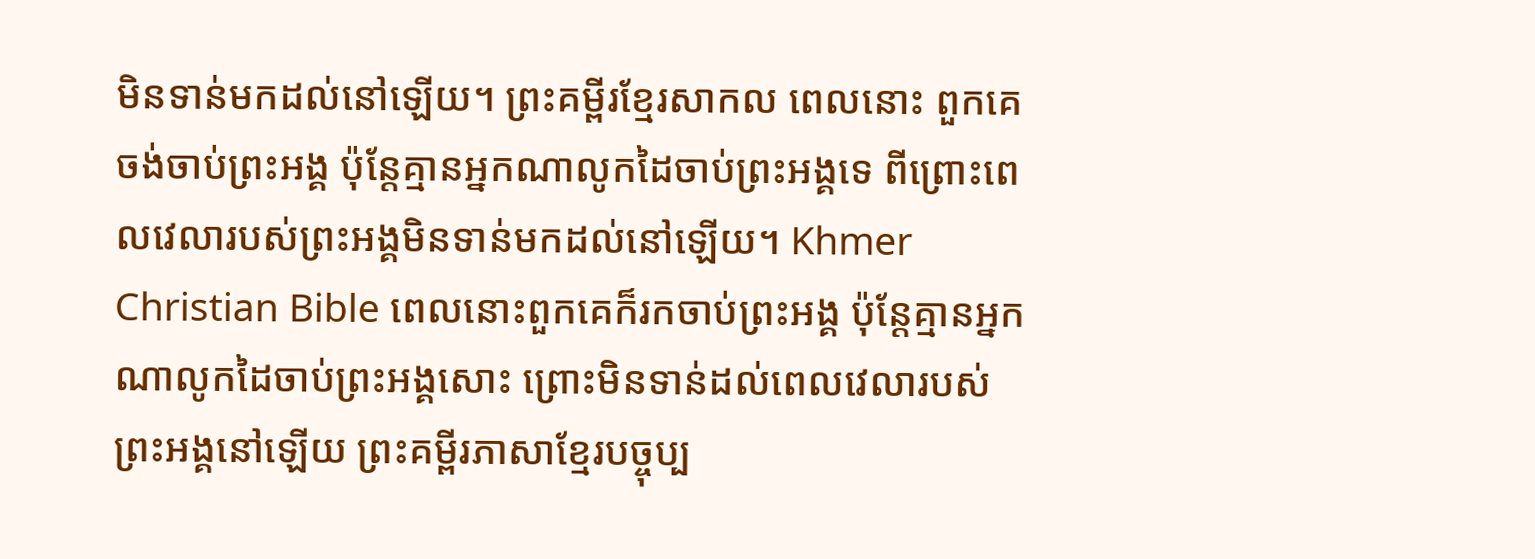មិនទាន់មកដល់នៅឡើយ។ ព្រះគម្ពីរខ្មែរសាកល ពេលនោះ ពួកគេចង់ចាប់ព្រះអង្គ ប៉ុន្តែគ្មានអ្នកណាលូកដៃចាប់ព្រះអង្គទេ ពីព្រោះពេលវេលារបស់ព្រះអង្គមិនទាន់មកដល់នៅឡើយ។ Khmer Christian Bible ពេលនោះពួកគេក៏រកចាប់ព្រះអង្គ ប៉ុន្ដែគ្មានអ្នកណាលូកដៃចាប់ព្រះអង្គសោះ ព្រោះមិនទាន់ដល់ពេលវេលារបស់ព្រះអង្គនៅឡើយ ព្រះគម្ពីរភាសាខ្មែរបច្ចុប្ប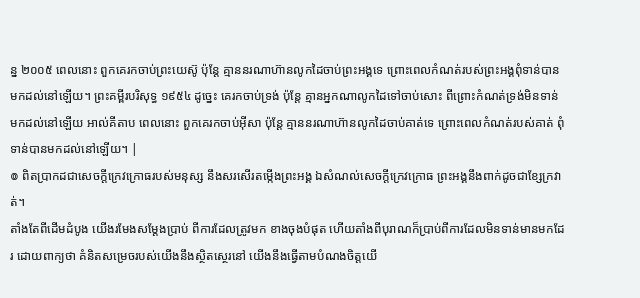ន្ន ២០០៥ ពេលនោះ ពួកគេរកចាប់ព្រះយេស៊ូ ប៉ុន្តែ គ្មាននរណាហ៊ានលូកដៃចាប់ព្រះអង្គទេ ព្រោះពេលកំណត់របស់ព្រះអង្គពុំទាន់បានមកដល់នៅឡើយ។ ព្រះគម្ពីរបរិសុទ្ធ ១៩៥៤ ដូច្នេះ គេរកចាប់ទ្រង់ ប៉ុន្តែ គ្មានអ្នកណាលូកដៃទៅចាប់សោះ ពីព្រោះកំណត់ទ្រង់មិនទាន់មកដល់នៅឡើយ អាល់គីតាប ពេលនោះ ពួកគេរកចាប់អ៊ីសា ប៉ុន្ដែ គ្មាននរណាហ៊ានលូកដៃចាប់គាត់ទេ ព្រោះពេលកំណត់របស់គាត់ ពុំទាន់បានមកដល់នៅឡើយ។ |
៙ ពិតប្រាកដជាសេចក្ដីក្រេវក្រោធរបស់មនុស្ស នឹងសរសើរតម្កើងព្រះអង្គ ឯសំណល់សេចក្ដីក្រេវក្រោធ ព្រះអង្គនឹងពាក់ដូចជាខ្សែក្រវាត់។
តាំងតែពីដើមដំបូង យើងរមែងសម្ដែងប្រាប់ ពីការដែលត្រូវមក ខាងចុងបំផុត ហើយតាំងពីបុរាណក៏ប្រាប់ពីការដែលមិនទាន់មានមកដែរ ដោយពាក្យថា គំនិតសម្រេចរបស់យើងនឹងស្ថិតស្ថេរនៅ យើងនឹងធ្វើតាមបំណងចិត្តយើ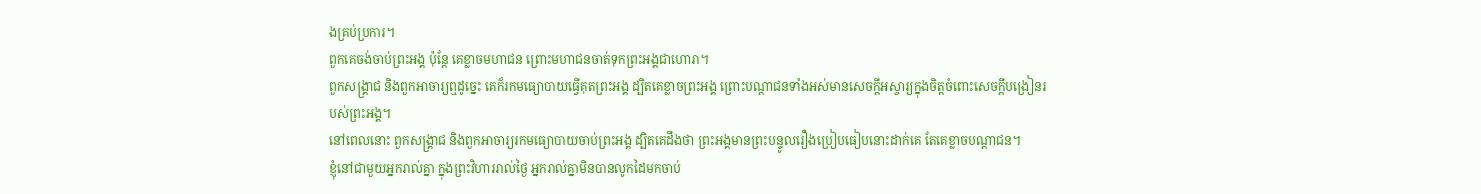ងគ្រប់ប្រការ។
ពួកគេចង់ចាប់ព្រះអង្គ ប៉ុន្តែ គេខ្លាចមហាជន ព្រោះមហាជនចាត់ទុកព្រះអង្គជាហោរា។
ពួកសង្គ្រាជ និងពួកអាចារ្យឮដូច្នេះ គេក៏រកមធ្យោបាយធ្វើគុតព្រះអង្គ ដ្បិតគេខ្លាចព្រះអង្គ ព្រោះបណ្តាជនទាំងអស់មានសេចក្តីអស្ចារ្យក្នុងចិត្តចំពោះសេចក្តីបង្រៀនរបស់ព្រះអង្គ។
នៅពេលនោះ ពួកសង្គ្រាជ និងពួកអាចារ្យរកមធ្យោបាយចាប់ព្រះអង្គ ដ្បិតគេដឹងថា ព្រះអង្គមានព្រះបន្ទូលរឿងប្រៀបធៀបនោះដាក់គេ តែគេខ្លាចបណ្តាជន។
ខ្ញុំនៅជាមួយអ្នករាល់គ្នា ក្នុងព្រះវិហាររាល់ថ្ងៃ អ្នករាល់គ្នាមិនបានលូកដៃមកចាប់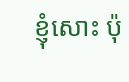ខ្ញុំសោះ ប៉ុ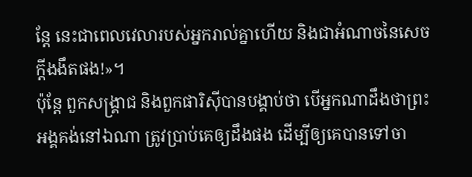ន្តែ នេះជាពេលវេលារបស់អ្នករាល់គ្នាហើយ និងជាអំណាចនៃសេចក្តីងងឹតផង!»។
ប៉ុន្តែ ពួកសង្គ្រាជ និងពួកផារិស៊ីបានបង្គាប់ថា បើអ្នកណាដឹងថាព្រះអង្គគង់នៅឯណា ត្រូវប្រាប់គេឲ្យដឹងផង ដើម្បីឲ្យគេបានទៅចា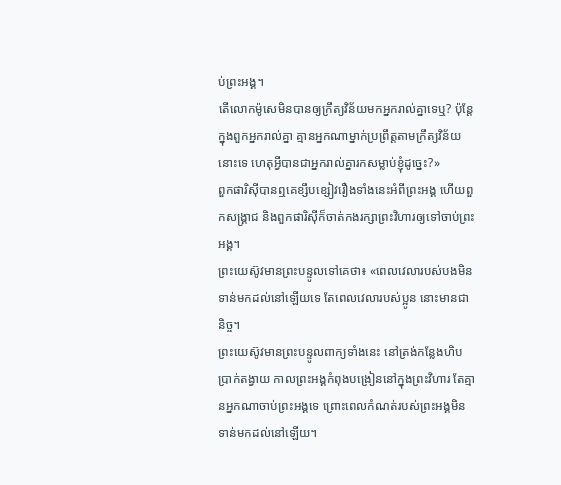ប់ព្រះអង្គ។
តើលោកម៉ូសេមិនបានឲ្យក្រឹត្យវិន័យមកអ្នករាល់គ្នាទេឬ? ប៉ុន្តែ ក្នុងពួកអ្នករាល់គ្នា គ្មានអ្នកណាម្នាក់ប្រព្រឹត្តតាមក្រឹត្យវិន័យនោះទេ ហេតុអី្វបានជាអ្នករាល់គ្នារកសម្លាប់ខ្ញុំដូច្នេះ?»
ពួកផារិស៊ីបានឮគេខ្សឹបខ្សៀវរឿងទាំងនេះអំពីព្រះអង្គ ហើយពួកសង្គ្រាជ និងពួកផារិស៊ីក៏ចាត់កងរក្សាព្រះវិហារឲ្យទៅចាប់ព្រះអង្គ។
ព្រះយេស៊ូវមានព្រះបន្ទូលទៅគេថា៖ «ពេលវេលារបស់បងមិនទាន់មកដល់នៅឡើយទេ តែពេលវេលារបស់ប្អូន នោះមានជានិច្ច។
ព្រះយេស៊ូវមានព្រះបន្ទូលពាក្យទាំងនេះ នៅត្រង់កន្លែងហិបប្រាក់តង្វាយ កាលព្រះអង្គកំពុងបង្រៀននៅក្នុងព្រះវិហារ តែគ្មានអ្នកណាចាប់ព្រះអង្គទេ ព្រោះពេលកំណត់របស់ព្រះអង្គមិនទាន់មកដល់នៅឡើយ។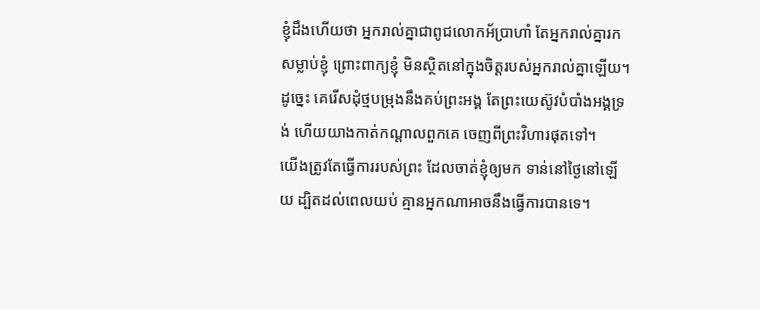ខ្ញុំដឹងហើយថា អ្នករាល់គ្នាជាពូជលោកអ័ប្រាហាំ តែអ្នករាល់គ្នារកសម្លាប់ខ្ញុំ ព្រោះពាក្យខ្ញុំ មិនស្ថិតនៅក្នុងចិត្តរបស់អ្នករាល់គ្នាឡើយ។
ដូច្នេះ គេរើសដុំថ្មបម្រុងនឹងគប់ព្រះអង្គ តែព្រះយេស៊ូវបំបាំងអង្គទ្រង់ ហើយយាងកាត់កណ្តាលពួកគេ ចេញពីព្រះវិហារផុតទៅ។
យើងត្រូវតែធ្វើការរបស់ព្រះ ដែលចាត់ខ្ញុំឲ្យមក ទាន់នៅថ្ងៃនៅឡើយ ដ្បិតដល់ពេលយប់ គ្មានអ្នកណាអាចនឹងធ្វើការបានទេ។